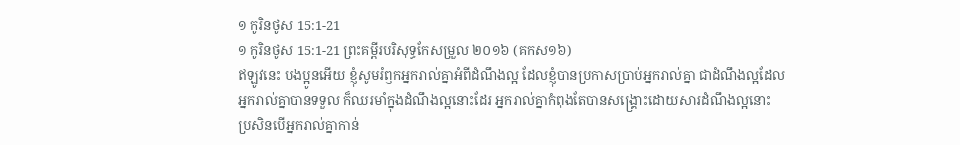១ កូរិនថូស 15:1-21
១ កូរិនថូស 15:1-21 ព្រះគម្ពីរបរិសុទ្ធកែសម្រួល ២០១៦ (គកស១៦)
ឥឡូវនេះ បងប្អូនអើយ ខ្ញុំសូមរំឭកអ្នករាល់គ្នាអំពីដំណឹងល្អ ដែលខ្ញុំបានប្រកាសប្រាប់អ្នករាល់គ្នា ជាដំណឹងល្អដែលអ្នករាល់គ្នាបានទទួល ក៏ឈរមាំក្នុងដំណឹងល្អនោះដែរ អ្នករាល់គ្នាកំពុងតែបានសង្គ្រោះដោយសារដំណឹងល្អនោះ ប្រសិនបើអ្នករាល់គ្នាកាន់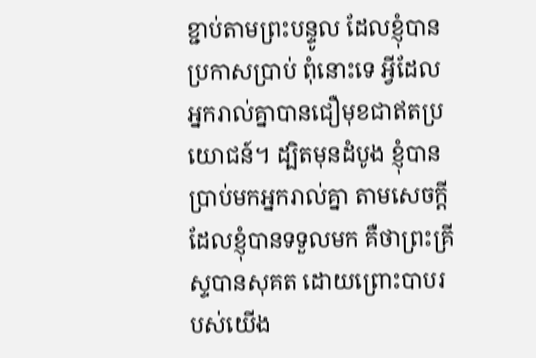ខ្ជាប់តាមព្រះបន្ទូល ដែលខ្ញុំបានប្រកាសប្រាប់ ពុំនោះទេ អ្វីដែលអ្នករាល់គ្នាបានជឿមុខជាឥតប្រយោជន៍។ ដ្បិតមុនដំបូង ខ្ញុំបានប្រាប់មកអ្នករាល់គ្នា តាមសេចក្តីដែលខ្ញុំបានទទួលមក គឺថាព្រះគ្រីស្ទបានសុគត ដោយព្រោះបាបរបស់យើង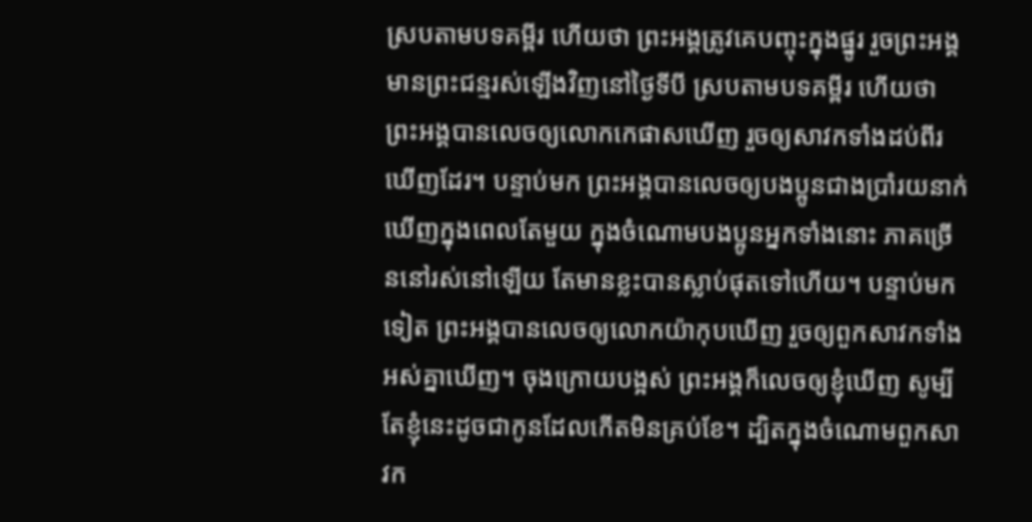ស្របតាមបទគម្ពីរ ហើយថា ព្រះអង្គត្រូវគេបញ្ចុះក្នុងផ្នូរ រួចព្រះអង្គមានព្រះជន្មរស់ឡើងវិញនៅថ្ងៃទីបី ស្របតាមបទគម្ពីរ ហើយថា ព្រះអង្គបានលេចឲ្យលោកកេផាសឃើញ រួចឲ្យសាវកទាំងដប់ពីរឃើញដែរ។ បន្ទាប់មក ព្រះអង្គបានលេចឲ្យបងប្អូនជាងប្រាំរយនាក់ឃើញក្នុងពេលតែមួយ ក្នុងចំណោមបងប្អូនអ្នកទាំងនោះ ភាគច្រើននៅរស់នៅឡើយ តែមានខ្លះបានស្លាប់ផុតទៅហើយ។ បន្ទាប់មកទៀត ព្រះអង្គបានលេចឲ្យលោកយ៉ាកុបឃើញ រួចឲ្យពួកសាវកទាំងអស់គ្នាឃើញ។ ចុងក្រោយបង្អស់ ព្រះអង្គក៏លេចឲ្យខ្ញុំឃើញ សូម្បីតែខ្ញុំនេះដូចជាកូនដែលកើតមិនគ្រប់ខែ។ ដ្បិតក្នុងចំណោមពួកសាវក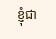ខ្ញុំជា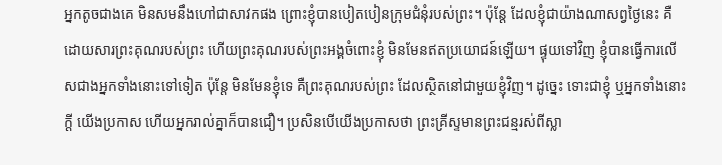អ្នកតូចជាងគេ មិនសមនឹងហៅជាសាវកផង ព្រោះខ្ញុំបានបៀតបៀនក្រុមជំនុំរបស់ព្រះ។ ប៉ុន្តែ ដែលខ្ញុំជាយ៉ាងណាសព្វថ្ងៃនេះ គឺដោយសារព្រះគុណរបស់ព្រះ ហើយព្រះគុណរបស់ព្រះអង្គចំពោះខ្ញុំ មិនមែនឥតប្រយោជន៍ឡើយ។ ផ្ទុយទៅវិញ ខ្ញុំបានធ្វើការលើសជាងអ្នកទាំងនោះទៅទៀត ប៉ុន្តែ មិនមែនខ្ញុំទេ គឺព្រះគុណរបស់ព្រះ ដែលស្ថិតនៅជាមួយខ្ញុំវិញ។ ដូច្នេះ ទោះជាខ្ញុំ ឬអ្នកទាំងនោះក្តី យើងប្រកាស ហើយអ្នករាល់គ្នាក៏បានជឿ។ ប្រសិនបើយើងប្រកាសថា ព្រះគ្រីស្ទមានព្រះជន្មរស់ពីស្លា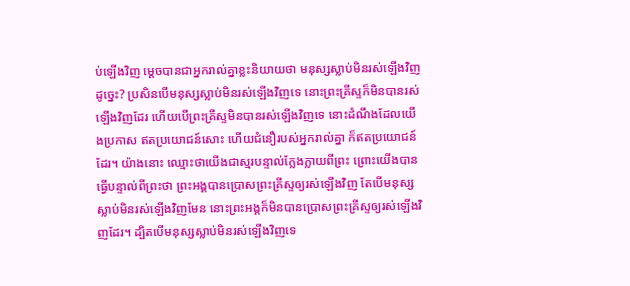ប់ឡើងវិញ ម្តេចបានជាអ្នករាល់គ្នាខ្លះនិយាយថា មនុស្សស្លាប់មិនរស់ឡើងវិញដូច្នេះ? ប្រសិនបើមនុស្សស្លាប់មិនរស់ឡើងវិញទេ នោះព្រះគ្រីស្ទក៏មិនបានរស់ឡើងវិញដែរ ហើយបើព្រះគ្រីស្ទមិនបានរស់ឡើងវិញទេ នោះដំណឹងដែលយើងប្រកាស ឥតប្រយោជន៍សោះ ហើយជំនឿរបស់អ្នករាល់គ្នា ក៏ឥតប្រយោជន៍ដែរ។ យ៉ាងនោះ ឈ្មោះថាយើងជាស្មរបន្ទាល់ក្លែងក្លាយពីព្រះ ព្រោះយើងបានធ្វើបន្ទាល់ពីព្រះថា ព្រះអង្គបានប្រោសព្រះគ្រីស្ទឲ្យរស់ឡើងវិញ តែបើមនុស្សស្លាប់មិនរស់ឡើងវិញមែន នោះព្រះអង្គក៏មិនបានប្រោសព្រះគ្រីស្ទឲ្យរស់ឡើងវិញដែរ។ ដ្បិតបើមនុស្សស្លាប់មិនរស់ឡើងវិញទេ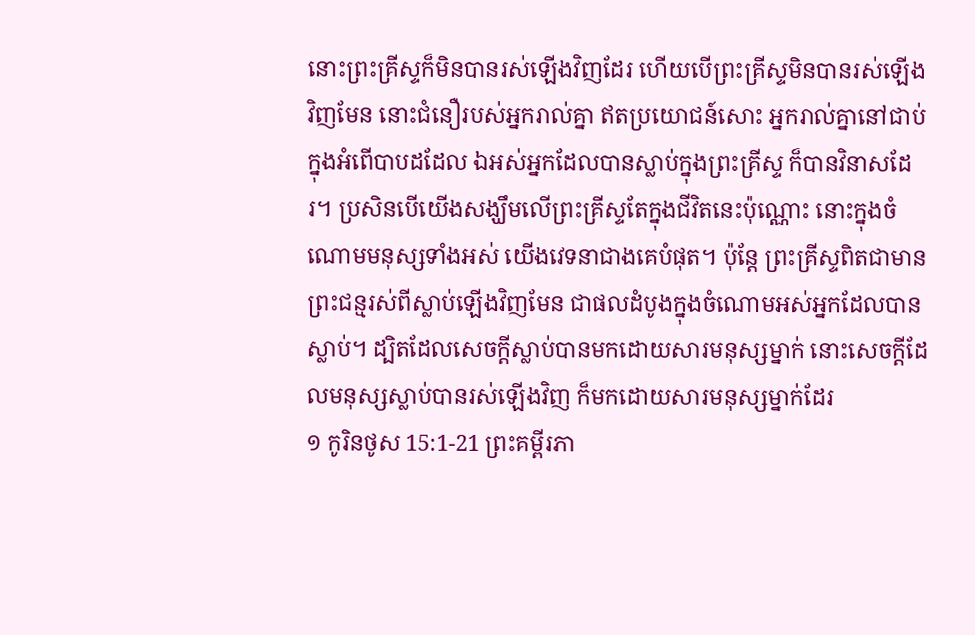នោះព្រះគ្រីស្ទក៏មិនបានរស់ឡើងវិញដែរ ហើយបើព្រះគ្រីស្ទមិនបានរស់ឡើងវិញមែន នោះជំនឿរបស់អ្នករាល់គ្នា ឥតប្រយោជន៍សោះ អ្នករាល់គ្នានៅជាប់ក្នុងអំពើបាបដដែល ឯអស់អ្នកដែលបានស្លាប់ក្នុងព្រះគ្រីស្ទ ក៏បានវិនាសដែរ។ ប្រសិនបើយើងសង្ឃឹមលើព្រះគ្រីស្ទតែក្នុងជីវិតនេះប៉ុណ្ណោះ នោះក្នុងចំណោមមនុស្សទាំងអស់ យើងវេទនាជាងគេបំផុត។ ប៉ុន្តែ ព្រះគ្រីស្ទពិតជាមានព្រះជន្មរស់ពីស្លាប់ឡើងវិញមែន ជាផលដំបូងក្នុងចំណោមអស់អ្នកដែលបានស្លាប់។ ដ្បិតដែលសេចក្តីស្លាប់បានមកដោយសារមនុស្សម្នាក់ នោះសេចក្តីដែលមនុស្សស្លាប់បានរស់ឡើងវិញ ក៏មកដោយសារមនុស្សម្នាក់ដែរ
១ កូរិនថូស 15:1-21 ព្រះគម្ពីរភា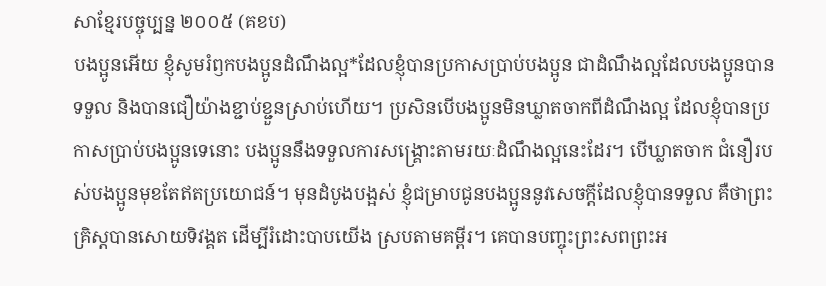សាខ្មែរបច្ចុប្បន្ន ២០០៥ (គខប)
បងប្អូនអើយ ខ្ញុំសូមរំឭកបងប្អូនដំណឹងល្អ*ដែលខ្ញុំបានប្រកាសប្រាប់បងប្អូន ជាដំណឹងល្អដែលបងប្អូនបានទទួល និងបានជឿយ៉ាងខ្ជាប់ខ្ជួនស្រាប់ហើយ។ ប្រសិនបើបងប្អូនមិនឃ្លាតចាកពីដំណឹងល្អ ដែលខ្ញុំបានប្រកាសប្រាប់បងប្អូនទេនោះ បងប្អូននឹងទទួលការសង្គ្រោះតាមរយៈដំណឹងល្អនេះដែរ។ បើឃ្លាតចាក ជំនឿរបស់បងប្អូនមុខតែឥតប្រយោជន៍។ មុនដំបូងបង្អស់ ខ្ញុំជម្រាបជូនបងប្អូននូវសេចក្ដីដែលខ្ញុំបានទទួល គឺថាព្រះគ្រិស្តបានសោយទិវង្គត ដើម្បីរំដោះបាបយើង ស្របតាមគម្ពីរ។ គេបានបញ្ចុះព្រះសពព្រះអ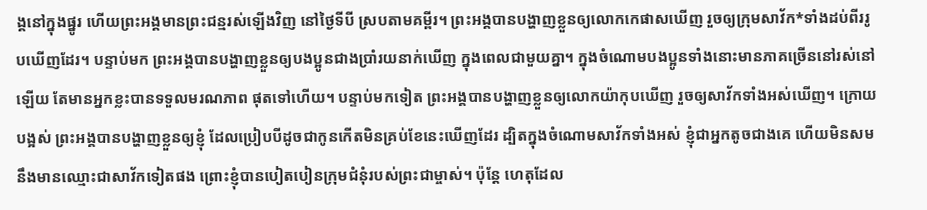ង្គនៅក្នុងផ្នូរ ហើយព្រះអង្គមានព្រះជន្មរស់ឡើងវិញ នៅថ្ងៃទីបី ស្របតាមគម្ពីរ។ ព្រះអង្គបានបង្ហាញខ្លួនឲ្យលោកកេផាសឃើញ រួចឲ្យក្រុមសាវ័ក*ទាំងដប់ពីររូបឃើញដែរ។ បន្ទាប់មក ព្រះអង្គបានបង្ហាញខ្លួនឲ្យបងប្អូនជាងប្រាំរយនាក់ឃើញ ក្នុងពេលជាមួយគ្នា។ ក្នុងចំណោមបងប្អូនទាំងនោះមានភាគច្រើននៅរស់នៅឡើយ តែមានអ្នកខ្លះបានទទួលមរណភាព ផុតទៅហើយ។ បន្ទាប់មកទៀត ព្រះអង្គបានបង្ហាញខ្លួនឲ្យលោកយ៉ាកុបឃើញ រួចឲ្យសាវ័កទាំងអស់ឃើញ។ ក្រោយបង្អស់ ព្រះអង្គបានបង្ហាញខ្លួនឲ្យខ្ញុំ ដែលប្រៀបបីដូចជាកូនកើតមិនគ្រប់ខែនេះឃើញដែរ ដ្បិតក្នុងចំណោមសាវ័កទាំងអស់ ខ្ញុំជាអ្នកតូចជាងគេ ហើយមិនសមនឹងមានឈ្មោះជាសាវ័កទៀតផង ព្រោះខ្ញុំបានបៀតបៀនក្រុមជំនុំរបស់ព្រះជាម្ចាស់។ ប៉ុន្តែ ហេតុដែល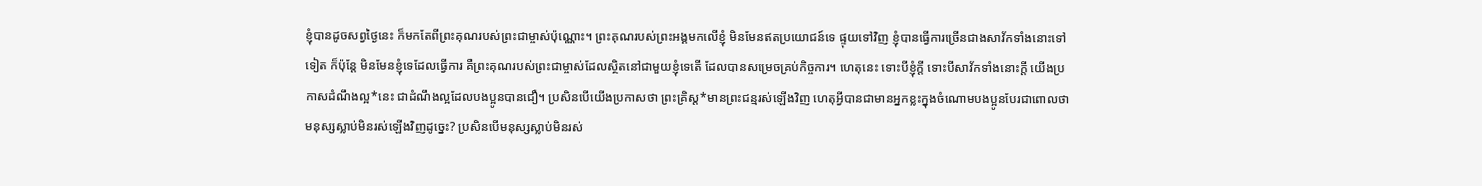ខ្ញុំបានដូចសព្វថ្ងៃនេះ ក៏មកតែពីព្រះគុណរបស់ព្រះជាម្ចាស់ប៉ុណ្ណោះ។ ព្រះគុណរបស់ព្រះអង្គមកលើខ្ញុំ មិនមែនឥតប្រយោជន៍ទេ ផ្ទុយទៅវិញ ខ្ញុំបានធ្វើការច្រើនជាងសាវ័កទាំងនោះទៅទៀត ក៏ប៉ុន្តែ មិនមែនខ្ញុំទេដែលធ្វើការ គឺព្រះគុណរបស់ព្រះជាម្ចាស់ដែលស្ថិតនៅជាមួយខ្ញុំទេតើ ដែលបានសម្រេចគ្រប់កិច្ចការ។ ហេតុនេះ ទោះបីខ្ញុំក្ដី ទោះបីសាវ័កទាំងនោះក្ដី យើងប្រកាសដំណឹងល្អ*នេះ ជាដំណឹងល្អដែលបងប្អូនបានជឿ។ ប្រសិនបើយើងប្រកាសថា ព្រះគ្រិស្ត*មានព្រះជន្មរស់ឡើងវិញ ហេតុអ្វីបានជាមានអ្នកខ្លះក្នុងចំណោមបងប្អូនបែរជាពោលថា មនុស្សស្លាប់មិនរស់ឡើងវិញដូច្នេះ? ប្រសិនបើមនុស្សស្លាប់មិនរស់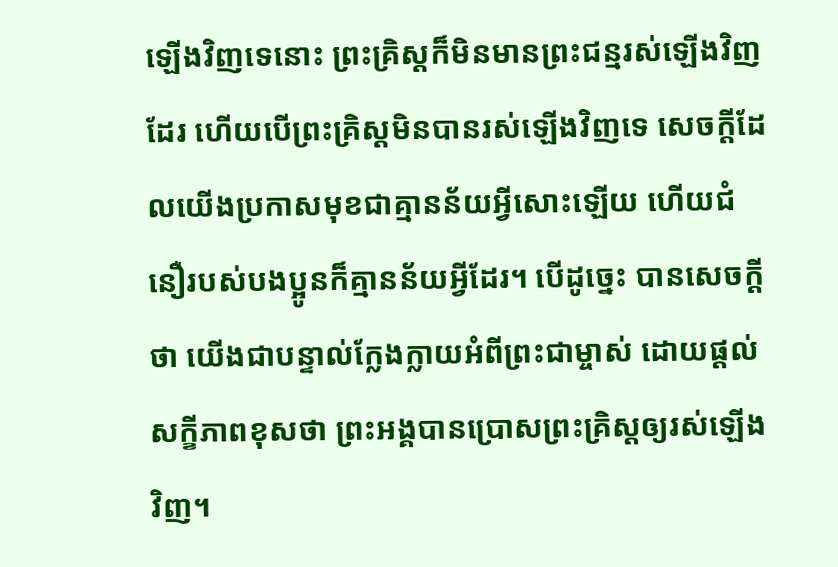ឡើងវិញទេនោះ ព្រះគ្រិស្តក៏មិនមានព្រះជន្មរស់ឡើងវិញដែរ ហើយបើព្រះគ្រិស្តមិនបានរស់ឡើងវិញទេ សេចក្ដីដែលយើងប្រកាសមុខជាគ្មានន័យអ្វីសោះឡើយ ហើយជំនឿរបស់បងប្អូនក៏គ្មានន័យអ្វីដែរ។ បើដូច្នេះ បានសេចក្ដីថា យើងជាបន្ទាល់ក្លែងក្លាយអំពីព្រះជាម្ចាស់ ដោយផ្ដល់សក្ខីភាពខុសថា ព្រះអង្គបានប្រោសព្រះគ្រិស្តឲ្យរស់ឡើងវិញ។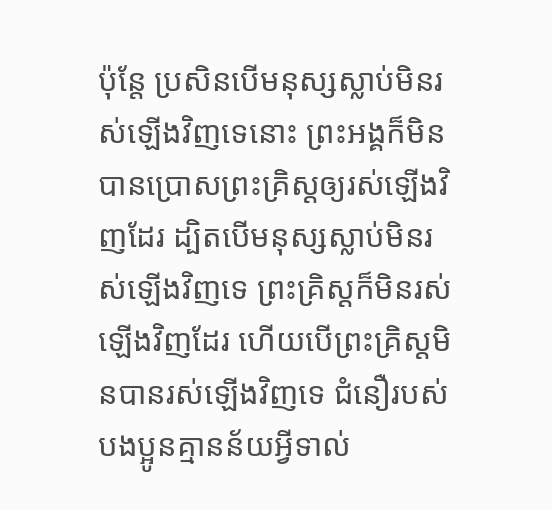ប៉ុន្តែ ប្រសិនបើមនុស្សស្លាប់មិនរស់ឡើងវិញទេនោះ ព្រះអង្គក៏មិនបានប្រោសព្រះគ្រិស្តឲ្យរស់ឡើងវិញដែរ ដ្បិតបើមនុស្សស្លាប់មិនរស់ឡើងវិញទេ ព្រះគ្រិស្តក៏មិនរស់ឡើងវិញដែរ ហើយបើព្រះគ្រិស្តមិនបានរស់ឡើងវិញទេ ជំនឿរបស់បងប្អូនគ្មានន័យអ្វីទាល់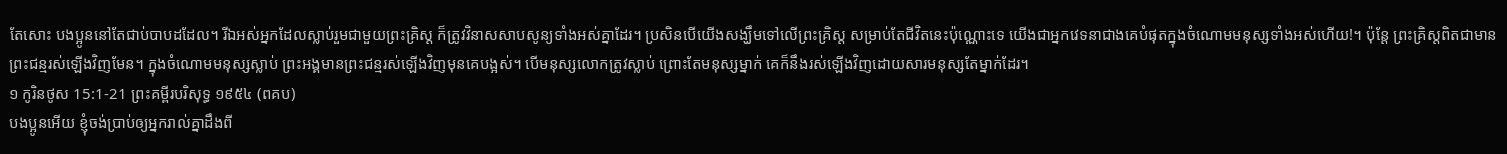តែសោះ បងប្អូននៅតែជាប់បាបដដែល។ រីឯអស់អ្នកដែលស្លាប់រួមជាមួយព្រះគ្រិស្ត ក៏ត្រូវវិនាសសាបសូន្យទាំងអស់គ្នាដែរ។ ប្រសិនបើយើងសង្ឃឹមទៅលើព្រះគ្រិស្ត សម្រាប់តែជីវិតនេះប៉ុណ្ណោះទេ យើងជាអ្នកវេទនាជាងគេបំផុតក្នុងចំណោមមនុស្សទាំងអស់ហើយ!។ ប៉ុន្តែ ព្រះគ្រិស្តពិតជាមានព្រះជន្មរស់ឡើងវិញមែន។ ក្នុងចំណោមមនុស្សស្លាប់ ព្រះអង្គមានព្រះជន្មរស់ឡើងវិញមុនគេបង្អស់។ បើមនុស្សលោកត្រូវស្លាប់ ព្រោះតែមនុស្សម្នាក់ គេក៏នឹងរស់ឡើងវិញដោយសារមនុស្សតែម្នាក់ដែរ។
១ កូរិនថូស 15:1-21 ព្រះគម្ពីរបរិសុទ្ធ ១៩៥៤ (ពគប)
បងប្អូនអើយ ខ្ញុំចង់ប្រាប់ឲ្យអ្នករាល់គ្នាដឹងពី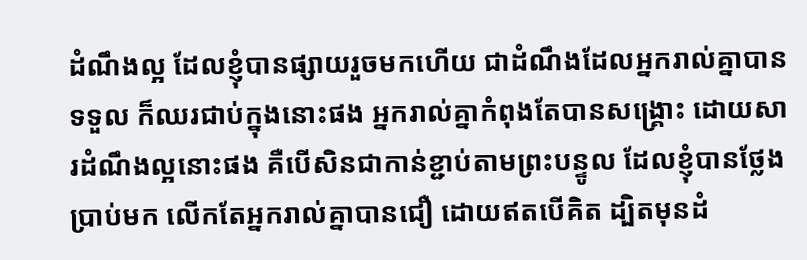ដំណឹងល្អ ដែលខ្ញុំបានផ្សាយរួចមកហើយ ជាដំណឹងដែលអ្នករាល់គ្នាបានទទួល ក៏ឈរជាប់ក្នុងនោះផង អ្នករាល់គ្នាកំពុងតែបានសង្គ្រោះ ដោយសារដំណឹងល្អនោះផង គឺបើសិនជាកាន់ខ្ជាប់តាមព្រះបន្ទូល ដែលខ្ញុំបានថ្លែងប្រាប់មក លើកតែអ្នករាល់គ្នាបានជឿ ដោយឥតបើគិត ដ្បិតមុនដំ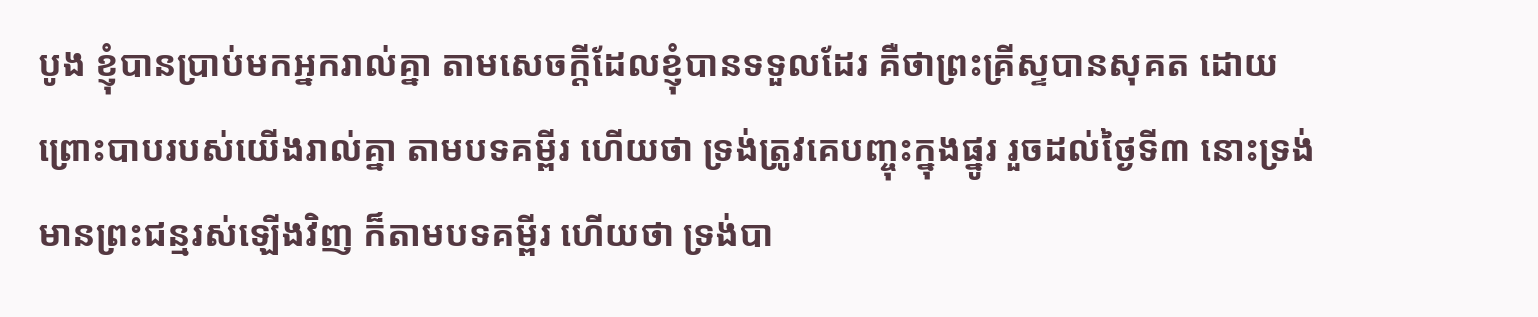បូង ខ្ញុំបានប្រាប់មកអ្នករាល់គ្នា តាមសេចក្ដីដែលខ្ញុំបានទទួលដែរ គឺថាព្រះគ្រីស្ទបានសុគត ដោយព្រោះបាបរបស់យើងរាល់គ្នា តាមបទគម្ពីរ ហើយថា ទ្រង់ត្រូវគេបញ្ចុះក្នុងផ្នូរ រួចដល់ថ្ងៃទី៣ នោះទ្រង់មានព្រះជន្មរស់ឡើងវិញ ក៏តាមបទគម្ពីរ ហើយថា ទ្រង់បា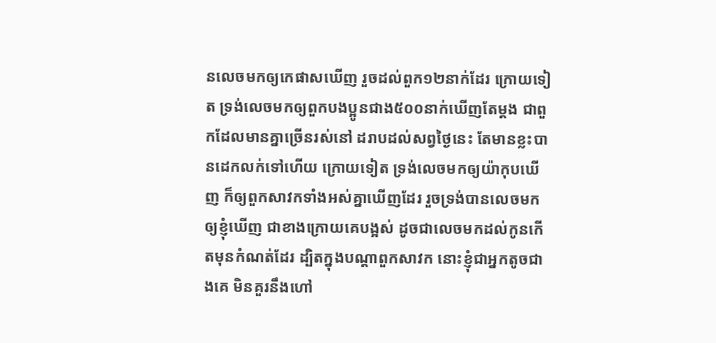នលេចមកឲ្យកេផាសឃើញ រួចដល់ពួក១២នាក់ដែរ ក្រោយទៀត ទ្រង់លេចមកឲ្យពួកបងប្អូនជាង៥០០នាក់ឃើញតែម្តង ជាពួកដែលមានគ្នាច្រើនរស់នៅ ដរាបដល់សព្វថ្ងៃនេះ តែមានខ្លះបានដេកលក់ទៅហើយ ក្រោយទៀត ទ្រង់លេចមកឲ្យយ៉ាកុបឃើញ ក៏ឲ្យពួកសាវកទាំងអស់គ្នាឃើញដែរ រួចទ្រង់បានលេចមកឲ្យខ្ញុំឃើញ ជាខាងក្រោយគេបង្អស់ ដូចជាលេចមកដល់កូនកើតមុនកំណត់ដែរ ដ្បិតក្នុងបណ្តាពួកសាវក នោះខ្ញុំជាអ្នកតូចជាងគេ មិនគួរនឹងហៅ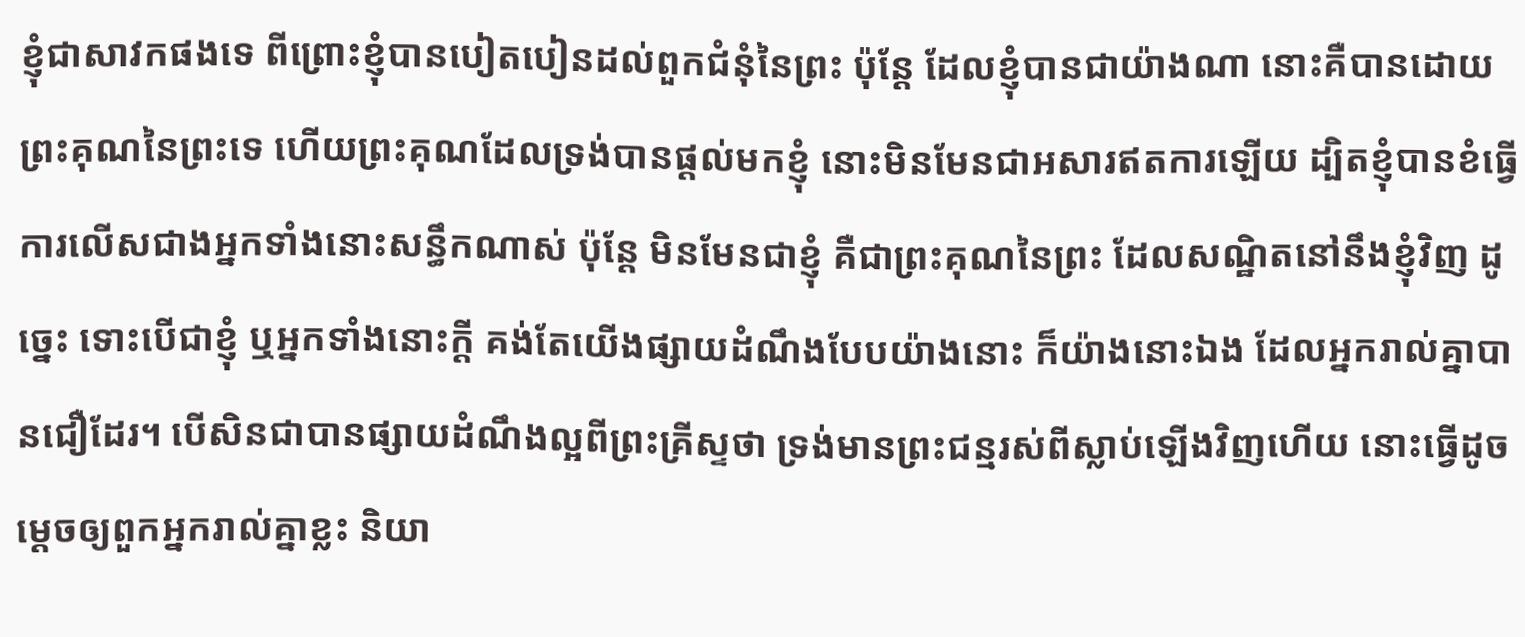ខ្ញុំជាសាវកផងទេ ពីព្រោះខ្ញុំបានបៀតបៀនដល់ពួកជំនុំនៃព្រះ ប៉ុន្តែ ដែលខ្ញុំបានជាយ៉ាងណា នោះគឺបានដោយព្រះគុណនៃព្រះទេ ហើយព្រះគុណដែលទ្រង់បានផ្តល់មកខ្ញុំ នោះមិនមែនជាអសារឥតការឡើយ ដ្បិតខ្ញុំបានខំធ្វើការលើសជាងអ្នកទាំងនោះសន្ធឹកណាស់ ប៉ុន្តែ មិនមែនជាខ្ញុំ គឺជាព្រះគុណនៃព្រះ ដែលសណ្ឋិតនៅនឹងខ្ញុំវិញ ដូច្នេះ ទោះបើជាខ្ញុំ ឬអ្នកទាំងនោះក្តី គង់តែយើងផ្សាយដំណឹងបែបយ៉ាងនោះ ក៏យ៉ាងនោះឯង ដែលអ្នករាល់គ្នាបានជឿដែរ។ បើសិនជាបានផ្សាយដំណឹងល្អពីព្រះគ្រីស្ទថា ទ្រង់មានព្រះជន្មរស់ពីស្លាប់ឡើងវិញហើយ នោះធ្វើដូចម្តេចឲ្យពួកអ្នករាល់គ្នាខ្លះ និយា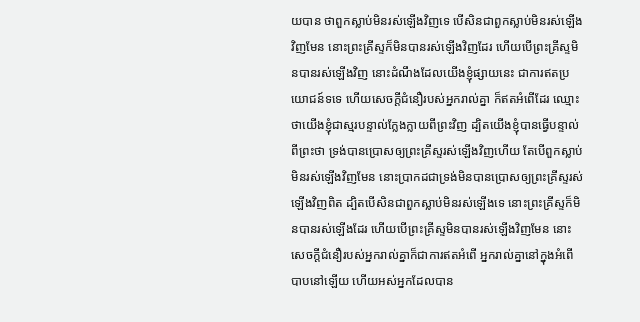យបាន ថាពួកស្លាប់មិនរស់ឡើងវិញទេ បើសិនជាពួកស្លាប់មិនរស់ឡើងវិញមែន នោះព្រះគ្រីស្ទក៏មិនបានរស់ឡើងវិញដែរ ហើយបើព្រះគ្រីស្ទមិនបានរស់ឡើងវិញ នោះដំណឹងដែលយើងខ្ញុំផ្សាយនេះ ជាការឥតប្រយោជន៍ទទេ ហើយសេចក្ដីជំនឿរបស់អ្នករាល់គ្នា ក៏ឥតអំពើដែរ ឈ្មោះថាយើងខ្ញុំជាស្មរបន្ទាល់ក្លែងក្លាយពីព្រះវិញ ដ្បិតយើងខ្ញុំបានធ្វើបន្ទាល់ពីព្រះថា ទ្រង់បានប្រោសឲ្យព្រះគ្រីស្ទរស់ឡើងវិញហើយ តែបើពួកស្លាប់មិនរស់ឡើងវិញមែន នោះប្រាកដជាទ្រង់មិនបានប្រោសឲ្យព្រះគ្រីស្ទរស់ឡើងវិញពិត ដ្បិតបើសិនជាពួកស្លាប់មិនរស់ឡើងទេ នោះព្រះគ្រីស្ទក៏មិនបានរស់ឡើងដែរ ហើយបើព្រះគ្រីស្ទមិនបានរស់ឡើងវិញមែន នោះសេចក្ដីជំនឿរបស់អ្នករាល់គ្នាក៏ជាការឥតអំពើ អ្នករាល់គ្នានៅក្នុងអំពើបាបនៅឡើយ ហើយអស់អ្នកដែលបាន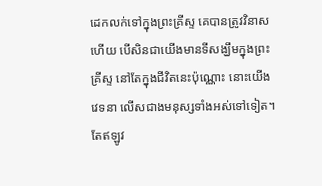ដេកលក់ទៅក្នុងព្រះគ្រីស្ទ គេបានត្រូវវិនាសហើយ បើសិនជាយើងមានទីសង្ឃឹមក្នុងព្រះគ្រីស្ទ នៅតែក្នុងជីវិតនេះប៉ុណ្ណោះ នោះយើងវេទនា លើសជាងមនុស្សទាំងអស់ទៅទៀត។ តែឥឡូវ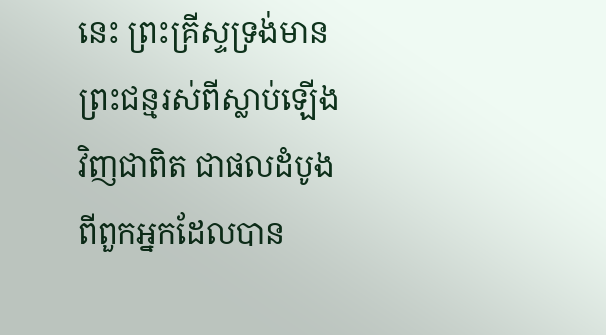នេះ ព្រះគ្រីស្ទទ្រង់មានព្រះជន្មរស់ពីស្លាប់ឡើងវិញជាពិត ជាផលដំបូងពីពួកអ្នកដែលបាន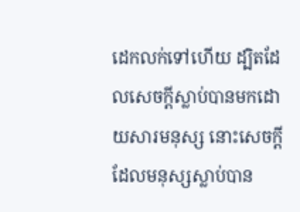ដេកលក់ទៅហើយ ដ្បិតដែលសេចក្ដីស្លាប់បានមកដោយសារមនុស្ស នោះសេចក្ដីដែលមនុស្សស្លាប់បាន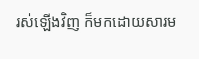រស់ឡើងវិញ ក៏មកដោយសារម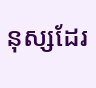នុស្សដែរ